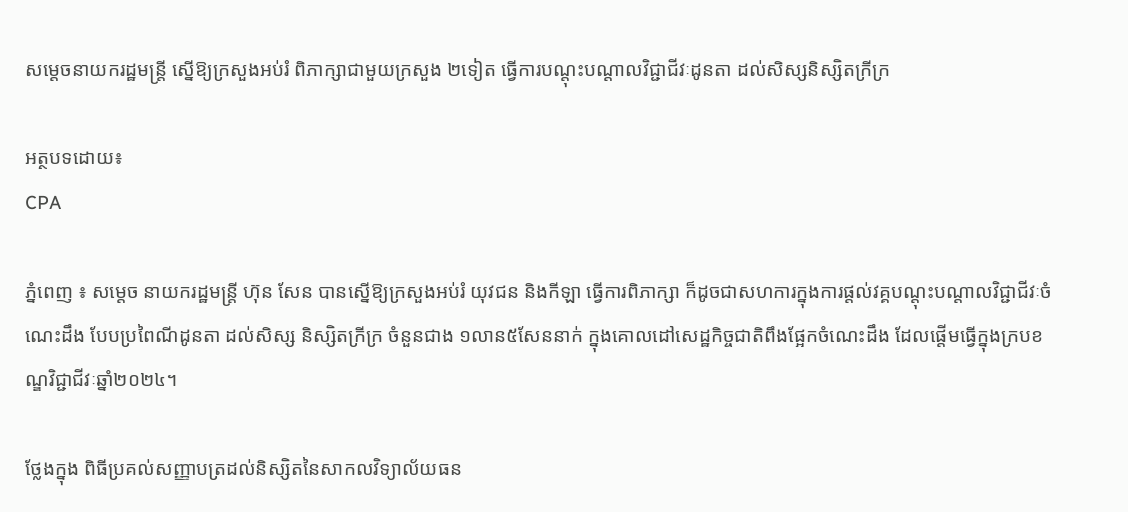សម្តេចនាយករដ្ឋមន្ត្រី ស្នើឱ្យក្រសួងអប់រំ ពិភាក្សាជាមួយក្រសួង ២ទៀត ធ្វើការបណ្តុះបណ្តាលវិជ្ជាជីវៈដូនតា ដល់សិស្សនិស្សិតក្រីក្រ

អត្ថបទដោយ៖
CPA

ភ្នំពេញ ៖ សម្តេច នាយករដ្ឋមន្ត្រី ហ៊ុន សែន បានស្នើឱ្យក្រសួងអប់រំ យុវជន និងកីឡា ធ្វើការពិភាក្សា ក៏ដូចជាសហការក្នុងការផ្តល់វគ្គបណ្តុះបណ្តាលវិជ្ជាជីវៈចំណេះដឹង បែបប្រពៃណីដូនតា ដល់សិស្ស និស្សិតក្រីក្រ ចំនួនជាង ១លាន៥សែននាក់ ក្នុងគោលដៅសេដ្ឋកិច្ចជាតិពឹងផ្អែកចំណេះដឹង ដែលផ្តើមធ្វើក្នុងក្របខណ្ឌវិជ្ជាជីវៈឆ្នាំ២០២៤។

ថ្លែងក្នុង ពិធីប្រគល់សញ្ញាបត្រដល់និស្សិតនៃសាកលវិទ្យាល័យធន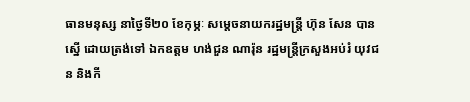ធានមនុស្ស នាថ្ងៃទី២០ ខែកុម្ភៈ សម្តេចនាយករដ្ឋមន្ត្រី ហ៊ុន សែន បានស្នើ ដោយត្រង់ទៅ ឯកឧត្តម ហង់ជួន ណារ៉ុន រដ្ឋមន្ត្រីក្រសួងអប់រំ យុវជន និងកី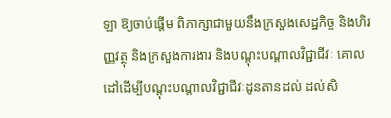ឡា ឱ្យចាប់ផ្តើម ពិភាក្សាជាមួយនឹងក្រសួងសេដ្ឋកិច្ច និងហិរញ្ញវត្ថុ និងក្រសួងការងារ និងបណ្តុះបណ្តាលវិជ្ជាជីវៈ គោលដៅដើម្បីបណ្តុះបណ្តាលវិជ្ជាជីវៈដូនតានដល់ ដល់សិ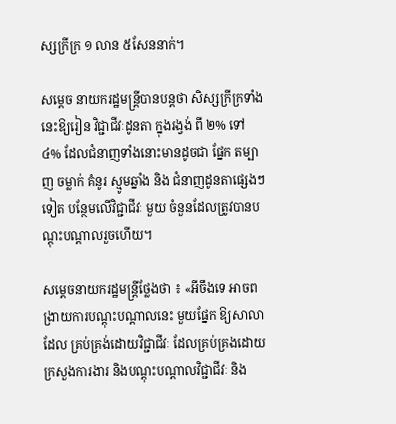ស្សក្រីក្រ ១ លាន ៥សែននាក់។

សម្តេច នាយករដ្ឋមន្ត្រីបានបន្តថា សិស្សក្រីក្រទាំងនេះឱ្យរៀន វិជ្ជាជីវៈដូនតា ក្នុងរង្វង់ ពី ២% ទៅ ៤% ដែលជំនាញទាំងនោះមានដូចជា ផ្នែក តម្បាញ ចម្លាក់ គំនូរ ស្មូមឆ្នាំង និង ជំនាញដូនតាផ្សេងៗទៀត បន្ថែមលើវិជ្ជាជីវៈ មួយ ចំនួនដែលត្រូវបានបណ្តុះបណ្តាលរួចហើយ។

សម្តេចនាយករដ្ឋមន្ត្រីថ្លែងថា ៖ «អីចឹងទេ អាចពង្រាយការបណ្តុះបណ្តាលនេះ មួយផ្នែក ឱ្យសាលាដែល គ្រប់គ្រង់ដោយវិជ្ជាជីវៈ ដែលគ្រប់គ្រងដោយក្រសួងការងារ និងបណ្តុះបណ្តាលវិជ្ជាជីវៈ និង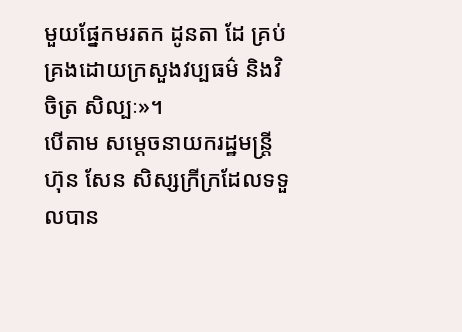មួយផ្នែកមរតក ដូនតា ដែ គ្រប់គ្រងដោយក្រសួងវប្បធម៌ និងវិចិត្រ សិល្បៈ»។
បើតាម សម្តេចនាយករដ្ឋមន្ត្រី ហ៊ុន សែន សិស្សក្រីក្រដែលទទួលបាន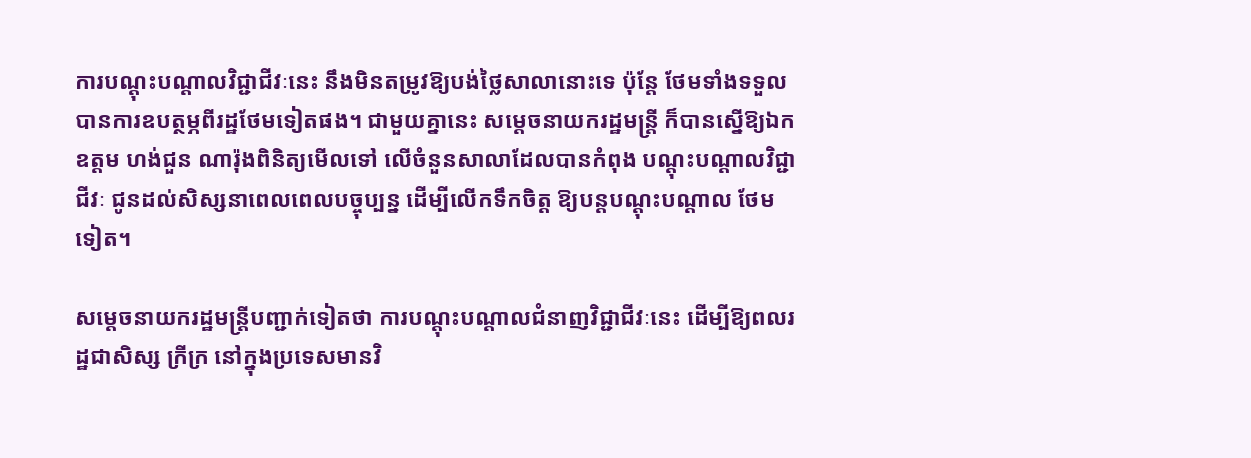ការបណ្តុះបណ្តាលវិជ្ជាជីវៈនេះ នឹងមិនតម្រូវឱ្យបង់ថ្លៃសាលានោះទេ ប៉ុន្តែ ថែមទាំងទទួលបានការឧបត្ថម្ភពីរដ្ឋថែមទៀតផង។ ជាមួយគ្នានេះ សម្តេចនាយករដ្ឋមន្ត្រី ក៏បានស្នើឱ្យឯកឧត្តម ហង់ជួន ណារ៉ុងពិនិត្យមើលទៅ លើចំនួនសាលាដែលបានកំពុង បណ្តុះបណ្តាលវិជ្ជាជីវៈ ជូនដល់សិស្សនាពេលពេលបច្ចុប្បន្ន ដើម្បីលើកទឹកចិត្ត ឱ្យបន្តបណ្តុះបណ្តាល ថែមទៀត។

សម្តេចនាយករដ្ឋមន្ត្រីបញ្ជាក់ទៀតថា ការបណ្តុះបណ្តាលជំនាញវិជ្ជាជីវៈនេះ ដើម្បីឱ្យពលរដ្ឋជាសិស្ស ក្រីក្រ នៅក្នុងប្រទេសមានវិ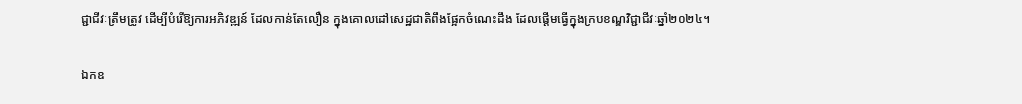ជ្ជាជីវៈត្រឹមត្រូវ ដើម្បីបំរើឱ្យការអភិវឌ្ឍន៍ ដែលកាន់តែលឿន ក្នុងគោលដៅសេដ្ឋជាតិពឹងផ្អែកចំណេះដឹង ដែលផ្តើមធ្វើក្នុងក្របខណ្ឌវិជ្ជាជីវៈឆ្នាំ២០២៤។

ឯកឧ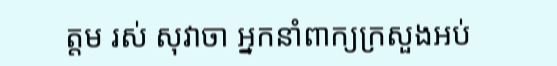ត្តម រស់ សុវាចា អ្នកនាំពាក្យក្រសួងអប់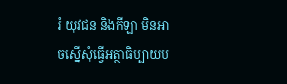រំ យុវជន និងកីឡា មិនអាចស្នើសុំធ្វើអត្ថាធិប្បាយប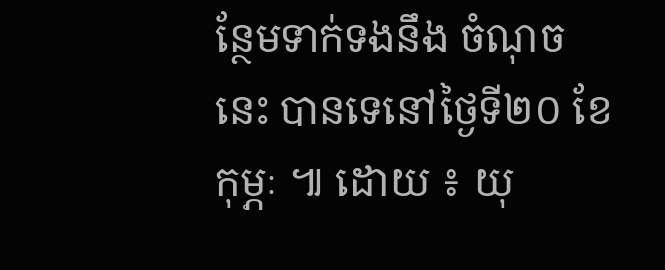ន្ថែមទាក់ទងនឹង ចំណុចនេះ បានទេនៅថ្ងៃទី២០ ខែកុម្ភៈ ៕ ដោយ ៖ យុ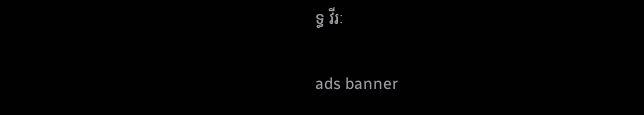ទ្ធ វីរៈ

ads banner